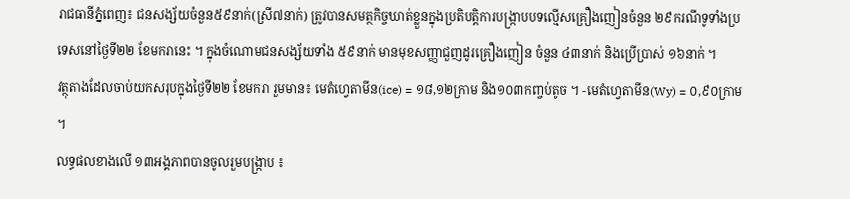រាជធានីភ្នំពេញ៖ ជនសង្ស័យចំនួន៥៩នាក់(ស្រី៧នាក់) ត្រូវបានសមត្ថកិច្ចឃាត់ខ្លួនក្នុងប្រតិបត្តិការបង្ក្រាបបទល្មើសគ្រឿងញៀនចំនួន ២៩ករណីទូទាំងប្រទេសនៅថ្ងៃទី២២ ខែមករានេះ ។ ក្នុងចំណោមជនសង្ស័យទាំង ៥៩នាក់ មានមុខសញ្ញាជួញដូរគ្រឿងញៀន ចំនួន ៤៣នាក់ និងប្រើប្រាស់ ១៦នាក់ ។
វត្ថុតាងដែលចាប់យកសរុបក្នុងថ្ងៃទី២២ ខែមករា រួមមាន៖ មេតំហ្វេតាមីន(ice) = ១៨,១២ក្រាម និង១០៣កញ្ចប់តូច ។ -មេតំហ្វេតាមីន(Wy) = ០,៩០ក្រាម ។
លទ្ធផលខាងលើ ១៣អង្គភាពបានចូលរួមបង្ក្រាប ៖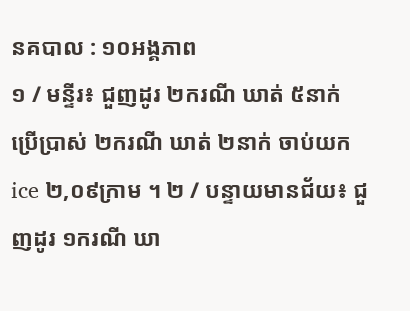នគបាល : ១០អង្គភាព
១ / មន្ទីរ៖ ជួញដូរ ២ករណី ឃាត់ ៥នាក់ ប្រើប្រាស់ ២ករណី ឃាត់ ២នាក់ ចាប់យកice ២,០៩ក្រាម ។ ២ / បន្ទាយមានជ័យ៖ ជួញដូរ ១ករណី ឃា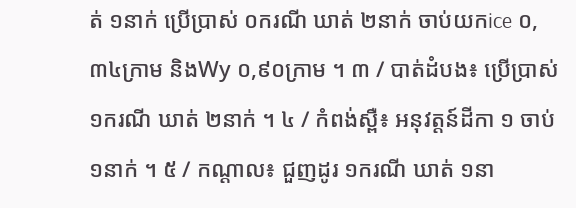ត់ ១នាក់ ប្រើប្រាស់ ០ករណី ឃាត់ ២នាក់ ចាប់យកice ០,៣៤ក្រាម និងWy ០,៩០ក្រាម ។ ៣ / បាត់ដំបង៖ ប្រើប្រាស់ ១ករណី ឃាត់ ២នាក់ ។ ៤ / កំពង់ស្ពឺ៖ អនុវត្តន៍ដីកា ១ ចាប់ ១នាក់ ។ ៥ / កណ្ដាល៖ ជួញដូរ ១ករណី ឃាត់ ១នា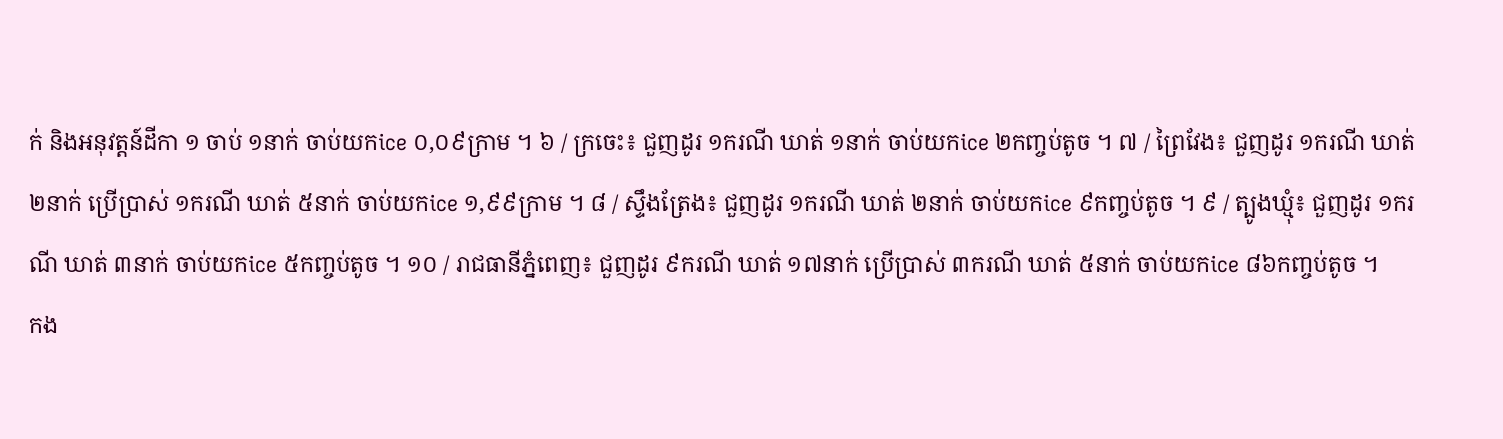ក់ និងអនុវត្តន៍ដីកា ១ ចាប់ ១នាក់ ចាប់យកice ០,០៩ក្រាម ។ ៦ / ក្រចេះ៖ ជួញដូរ ១ករណី ឃាត់ ១នាក់ ចាប់យកice ២កញ្ចប់តូច ។ ៧ / ព្រៃវែង៖ ជួញដូរ ១ករណី ឃាត់ ២នាក់ ប្រើប្រាស់ ១ករណី ឃាត់ ៥នាក់ ចាប់យកice ១,៩៩ក្រាម ។ ៨ / ស្ទឹងត្រែង៖ ជួញដូរ ១ករណី ឃាត់ ២នាក់ ចាប់យកice ៩កញ្ចប់តូច ។ ៩ / ត្បូងឃ្មុំ៖ ជួញដូរ ១ករណី ឃាត់ ៣នាក់ ចាប់យកice ៥កញ្ចប់តូច ។ ១០ / រាជធានីភ្នំពេញ៖ ជួញដូរ ៩ករណី ឃាត់ ១៧នាក់ ប្រើប្រាស់ ៣ករណី ឃាត់ ៥នាក់ ចាប់យកice ៨៦កញ្ចប់តូច ។
កង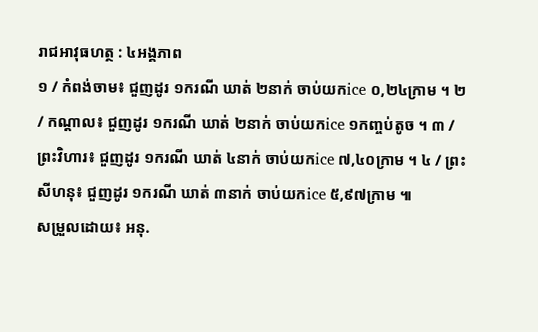រាជអាវុធហត្ថ : ៤អង្គភាព
១ / កំពង់ចាម៖ ជួញដូរ ១ករណី ឃាត់ ២នាក់ ចាប់យកice ០,២៤ក្រាម ។ ២ / កណ្ដាល៖ ជួញដូរ ១ករណី ឃាត់ ២នាក់ ចាប់យកice ១កញ្ចប់តូច ។ ៣ / ព្រះវិហារ៖ ជួញដូរ ១ករណី ឃាត់ ៤នាក់ ចាប់យកice ៧,៤០ក្រាម ។ ៤ / ព្រះសីហនុ៖ ជួញដូរ ១ករណី ឃាត់ ៣នាក់ ចាប់យកice ៥,៩៧ក្រាម ៕
សម្រួលដោយ៖ អនុ.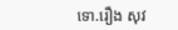ទោ.រឿង សុវ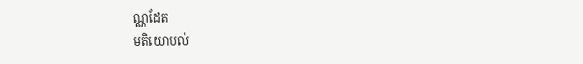ណ្ណដែត
មតិយោបល់